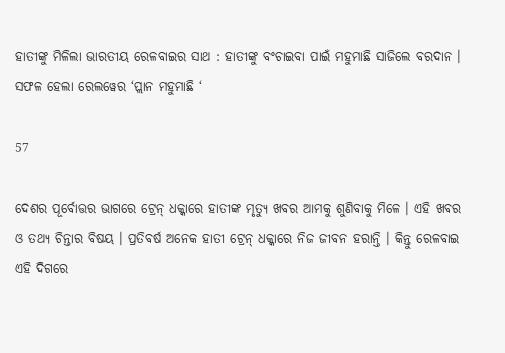ହାତୀଙ୍କୁ ମିଳିଲା ଭାରତୀୟ ରେଳବାଇର ସାଥ : ହାତୀଙ୍କୁ ବଂଚାଇବା ପାଇଁ ମହୁମାଛି ସାଜିଲେ ବରଦାନ । ସଫଳ ହେଲା ରେଲୱେର ‘ପ୍ଲାନ ମହୁମାଛି ‘

57

ଦେଶର ପୂର୍ବୋତ୍ତର ଭାଗରେ ଟ୍ରେନ୍ ଧକ୍କାରେ ହାତୀଙ୍କ ମୃତ୍ୟୁ ଖବର ଆମକୁ ଶୁଣିବାକୁ ମିଳେ । ଏହି ଖବର ଓ ତଥ୍ୟ ଚିନ୍ତାର ବିଷୟ । ପ୍ରତିବର୍ଷ ଅନେକ ହାତୀ ଟ୍ରେନ୍ ଧକ୍କାରେ ନିଜ ଜୀବନ ହରାନ୍ତି । କିନ୍ତୁ ରେଳବାଇ ଏହି ଦିଗରେ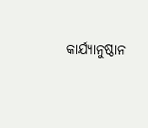କାର୍ଯ୍ୟାନୁଷ୍ଠାନ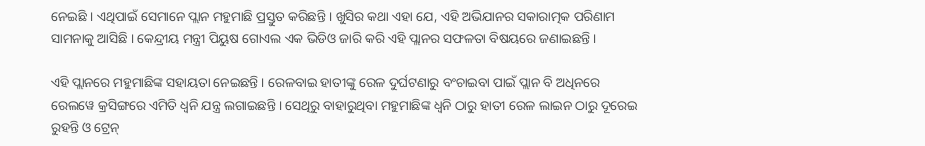ନେଇଛି । ଏଥିପାଇଁ ସେମାନେ ପ୍ଲାନ ମହୁମାଛି ପ୍ରସ୍ତୁତ କରିଛନ୍ତି । ଖୁସିର କଥା ଏହା ଯେ, ଏହି ଅଭିଯାନର ସକାରାତ୍ମକ ପରିଣାମ ସାମନାକୁ ଆସିଛି । କେନ୍ଦ୍ରୀୟ ମନ୍ତ୍ରୀ ପିୟୁଷ ଗୋଏଲ ଏକ ଭିଡିଓ ଜାରି କରି ଏହି ପ୍ଲାନର ସଫଳତା ବିଷୟରେ ଜଣାଇଛନ୍ତି ।

ଏହି ପ୍ଲାନରେ ମହୁମାଛିଙ୍କ ସହାୟତା ନେଇଛନ୍ତି । ରେଳବାଇ ହାତୀଙ୍କୁ ରେଳ ଦୁର୍ଘଟଣାରୁ ବଂଚାଇବା ପାଇଁ ପ୍ଲାନ ବି ଅଧିନରେ ରେଲୱେ କ୍ରସିଙ୍ଗରେ ଏମିତି ଧ୍ୱନି ଯନ୍ତ୍ର ଲଗାଇଛନ୍ତି । ସେଥିରୁ ବାହାରୁଥିବା ମହୁମାଛିଙ୍କ ଧ୍ୱନି ଠାରୁ ହାତୀ ରେଳ ଲାଇନ ଠାରୁ ଦୂରେଇ ରୁହନ୍ତି ଓ ଟ୍ରେନ୍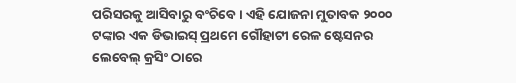ପରିସରକୁ ଆସିବାରୁ ବଂଚିବେ । ଏହି ଯୋଜନା ମୁତାବକ ୨୦୦୦ ଟଙ୍କାର ଏକ ଡିଭାଇସ୍ ପ୍ରଥମେ ଗୌହାଟୀ ରେଳ ଷ୍ଟେସନର ଲେବେଲ୍ କ୍ରସିଂ ଠାରେ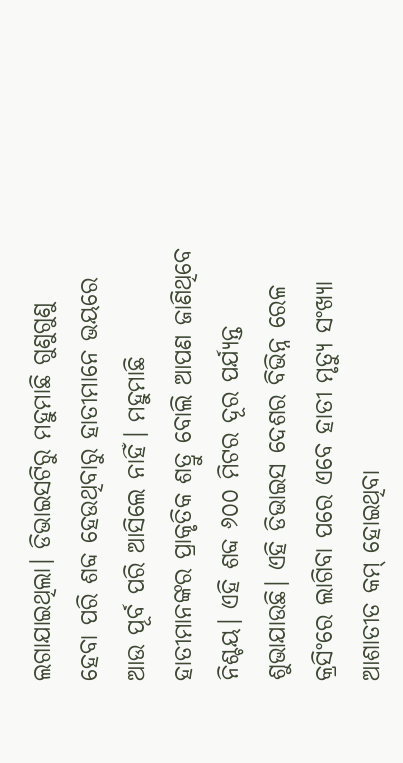ଲଗାଯାଇଥିଲା। ଡିଭାଇସଟିରୁ ମହୁମାଛି ଗୁଣୁଗୁଣୁ ହେବା ପରି ଶବ୍ଦ ହେଉଥିବାରୁ ହାତୀମାନେ ଭୟରେ ଆଉ ପୂର୍ବ ପରି ଆସିଲେ ନାହିଁ। ମହୁମାଛି ହାତୀମାନଙ୍କର ପ୍ରାକୃତିକ ଶତ୍ରୁ ବୋଲି ଆପଣ ଜାଣିଥିବେ ନିଶ୍ଚୟ। ଏହି ଶବ୍ଦ ୬୦୦ ମିଟର ଦୂର ପର୍ଯ୍ୟନ୍ତ ଶୁଭାଯାଉଛି। ଏହି ଡିଭାଇସ ଦେଶର ବିଭିନ୍ନ ରେଳ କ୍ରସିଂରେ ଲାଗିବା ପରେ ଏବେ ହାତୀ ମୃତ୍ୟୁ ସଂଖ୍ୟା ଆଶାତୀତ କମ୍ ହୋଇଥିବା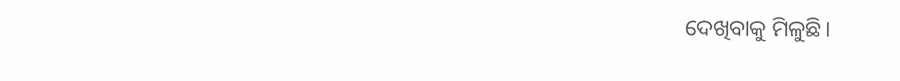ଦେଖିବାକୁ ମିଳୁଛି।